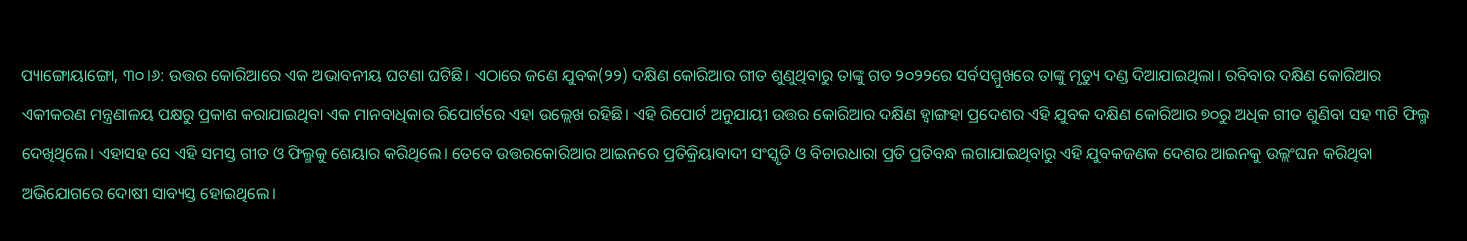ପ୍ୟାଙ୍ଗୋୟାଙ୍ଗୋ, ୩୦।୬: ଉତ୍ତର କୋରିଆରେ ଏକ ଅଭାବନୀୟ ଘଟଣା ଘଟିଛି। ଏଠାରେ ଜଣେ ଯୁବକ(୨୨) ଦକ୍ଷିଣ କୋରିଆର ଗୀତ ଶୁଣୁଥିବାରୁ ତାଙ୍କୁ ଗତ ୨୦୨୨ରେ ସର୍ବସମ୍ମୁଖରେ ତାଙ୍କୁ ମୃତ୍ୟୁ ଦଣ୍ଡ ଦିଆଯାଇଥିଲା। ରବିବାର ଦକ୍ଷିଣ କୋରିଆର ଏକୀକରଣ ମନ୍ତ୍ରଣାଳୟ ପକ୍ଷରୁ ପ୍ରକାଶ କରାଯାଇଥିବା ଏକ ମାନବାଧିକାର ରିପୋର୍ଟରେ ଏହା ଉଲ୍ଲେଖ ରହିଛି। ଏହି ରିପୋର୍ଟ ଅନୁଯାୟୀ ଉତ୍ତର କୋରିଆର ଦକ୍ଷିଣ ହ୍ବାଙ୍ଗହା ପ୍ରଦେଶର ଏହି ଯୁବକ ଦକ୍ଷିଣ କୋରିଆର ୭୦ରୁ ଅଧିକ ଗୀତ ଶୁଣିବା ସହ ୩ଟି ଫିଲ୍ମ ଦେଖିଥିଲେ। ଏହାସହ ସେ ଏହି ସମସ୍ତ ଗୀତ ଓ ଫିଲ୍ମକୁ ଶେୟାର କରିଥିଲେ। ତେବେ ଉତ୍ତରକୋରିଆର ଆଇନରେ ପ୍ରତିକ୍ରିୟାବାଦୀ ସଂସ୍କୃତି ଓ ବିଚାରଧାରା ପ୍ରତି ପ୍ରତିବନ୍ଧ ଲଗାଯାଇଥିବାରୁ ଏହି ଯୁବକଜଣକ ଦେଶର ଆଇନକୁ ଉଲ୍ଲଂଘନ କରିଥିବା ଅଭିଯୋଗରେ ଦୋଷୀ ସାବ୍ୟସ୍ତ ହୋଇଥିଲେ।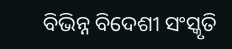ବିଭିନ୍ନ ବିଦେଶୀ ସଂସ୍କୃତି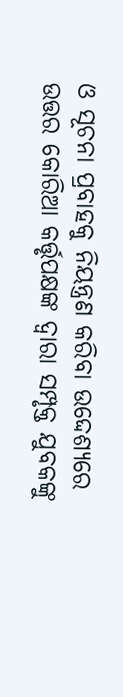ଓ ସୂଚନା ପ୍ରବାହକୁ ନିୟନ୍ତ୍ରଣ କରିବା ଉଦ୍ଦେଶ୍ୟରେ ଉତ୍ତର କୋରିଆ କର୍ତ୍ତୃପକ୍ଷଙ୍କ ଦ୍ୱାରା ସମ୍ପୃକ୍ତ ଯୁବକଙ୍କୁ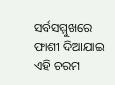ସର୍ବସମ୍ମୁଖରେ ଫାଶୀ ଦିଆଯାଇ ଏହି ଚରମ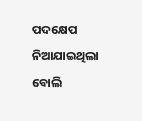ପଦକ୍ଷେପ ନିଆଯାଇଥିଲା ବୋଲି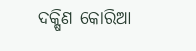ଦକ୍ଷିଣ କୋରିଆ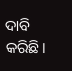ଦାବି କରିଛି।